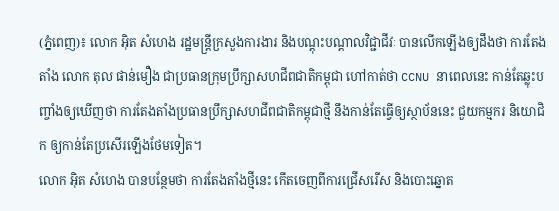(ភ្នំពេញ)៖ លោក អ៊ិត សំហេង រដ្ឋមន្រ្តីក្រសួងការងារ និងបណ្តុះបណ្តាលវិជ្ជាជីវៈ បានលើកឡើងឲ្យដឹងថា ការតែងតាំង លោក តុល ផាន់មឿង ជាប្រធានក្រុមប្រឹក្សាសហជីពជាតិកម្ពុជា ហៅកាត់ថា CCNU នាពេលនេះ កាន់តែឆ្លុះបញ្ចាំងឲ្យឃើញថា ការតែងតាំងប្រធានប្រឹក្សាសហជីពជាតិកម្ពុជាថ្មី នឹងកាន់តែធ្វើឲ្យស្ថាប័ននេះ ជួយកម្មករ និយោជិក ឲ្យកាន់តែប្រសើរឡើងថែមទៀត។
លោក អ៊ិត សំហេង បានបន្ថែមថា ការតែងតាំងថ្មីនេះ កើតចេញពីការជ្រើសរើស និងបោះឆ្នោត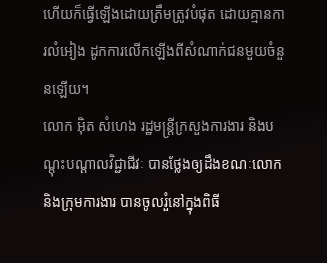ហើយក៏ធ្វើឡើងដោយត្រឹមត្រូវបំផុត ដោយគ្មានការលំអៀង ដូកការលើកឡើងពីសំណាក់ជនមួយចំនួនឡើយ។
លោក អ៊ិត សំហេង រដ្ឋមន្រ្តីក្រសួងការងារ និងបណ្តុះបណ្តាលវិជ្ជាជីវៈ បានថ្លែងឲ្យដឹងខណៈលោក និងក្រុមការងារ បានចូលរួំនៅក្នុងពិធី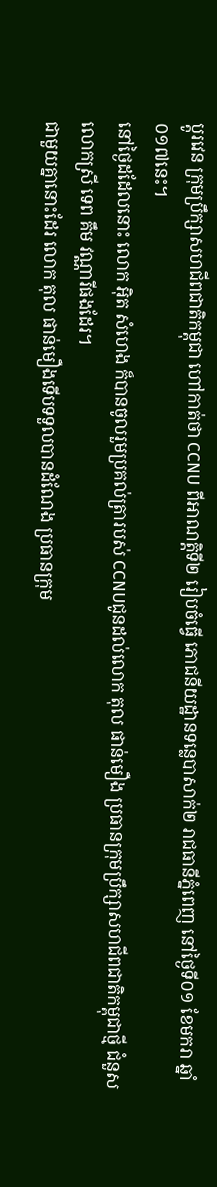ប្តូរវេន ក្រុមប្រឹក្សាសហជីពជាតិកម្ពុជា ហៅកាត់ថា CCNU ពីអាណត្តិទី២ រៀបចំធ្វើ ភោជនីយដ្ឋានទន្លេបាសាក់២ រាជធានីភ្នំពេញ នៅថ្ងៃទី០១ ខែមករា ឆ្នាំ០១៧នេះ។
នៅថ្ងៃដដែលនោះ លោក អ៊ិត សំហេង ក៏បានចូលរួមប្រគល់ត្រារបស់ CCNUជូនដល់លោក តុល ផាន់មឿង ប្រធានក្រុមប្រឹក្សាសហជីពជាតិកម្ពុជាថ្មី ជំនួស លោកស្រី ទេព គឹម វណ្ណារីផងដែរ។
ជាមួយគ្នានោះដែរ លោក តុល ផាន់មឿងទើបទទួលបានដំណែង ប្រធានក្រុម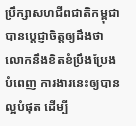ប្រឹក្សាសហជីពជាតិកម្ពុជា បានប្តេជ្ញាចិត្តឲ្យដឹងថា លោកនឹងខិតខំប្រឹងប្រែងបំពេញ ការងារនេះឲ្យបានល្អបំផុត ដើម្បី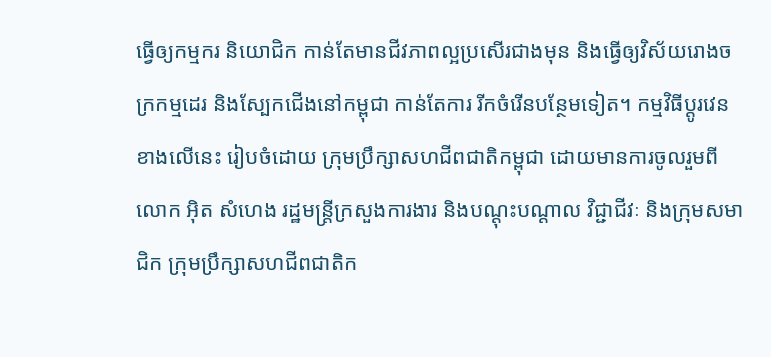ធ្វើឲ្យកម្មករ និយោជិក កាន់តែមានជីវភាពល្អប្រសើរជាងមុន និងធ្វើឲ្យវិស័យរោងចក្រកម្មដេរ និងស្បែកជើងនៅកម្ពុជា កាន់តែការ រីកចំរើនបន្ថែមទៀត។ កម្មវិធីប្តូរវេនខាងលើនេះ រៀបចំដោយ ក្រុមប្រឹក្សាសហជីពជាតិកម្ពុជា ដោយមានការចូលរួមពីលោក អ៊ិត សំហេង រដ្ឋមន្រ្តីក្រសួងការងារ និងបណ្តុះបណ្តាល វិជ្ជាជីវៈ និងក្រុមសមាជិក ក្រុមប្រឹក្សាសហជីពជាតិក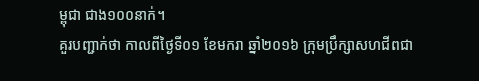ម្ពុជា ជាង១០០នាក់។
គួរបញ្ជាក់ថា កាលពីថ្ងៃទី០១ ខែមករា ឆ្នាំ២០១៦ ក្រុមប្រឹក្សាសហជីពជា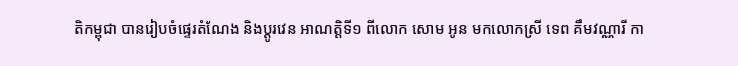តិកម្ពុជា បានរៀបចំផ្ទេរតំណែង និងប្តូរវេន អាណត្តិទី១ ពីលោក សោម អូន មកលោកស្រី ទេព គឹមវណ្ណារី កា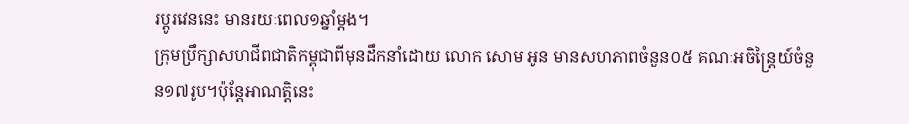រប្តូរវេននេះ មានរយៈពេល១ឆ្នាំម្តង។
ក្រុមប្រឹក្សាសហជីពជាតិកម្ពុជាពីមុនដឹកនាំដោយ លោក សោម អូន មានសហភាពចំនួន០៥ គណៈអចិន្រ្តៃយ៍ចំនួន១៧រូប។ប៉ុន្តែអាណត្តិនេះ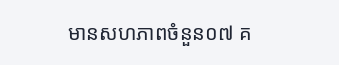មានសហភាពចំនួន០៧ គ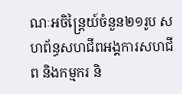ណៈអចិន្រ្តៃយ៍ចំនួន២១រូប សហព័ន្ធសហជីពអង្គការសហជីព និងកម្មករ និ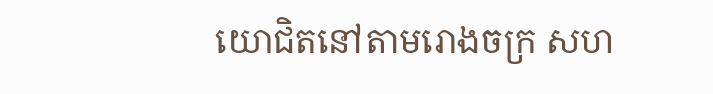យោជិតនៅតាមរោងចក្រ សហ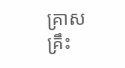គ្រាស គ្រឹះ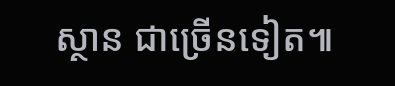ស្ថាន ជាច្រើនទៀត៕